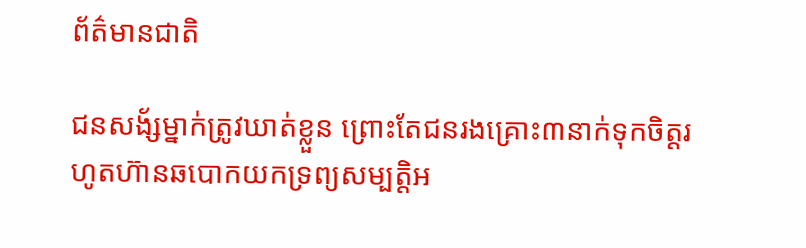ព័ត៌មានជាតិ

ជនសង័្សម្នាក់ត្រូវឃាត់ខ្លួន ព្រោះតែជនរងគ្រោះ៣នាក់ទុកចិត្តរហូតហ៊ានឆបោកយកទ្រព្យសម្បត្តិអ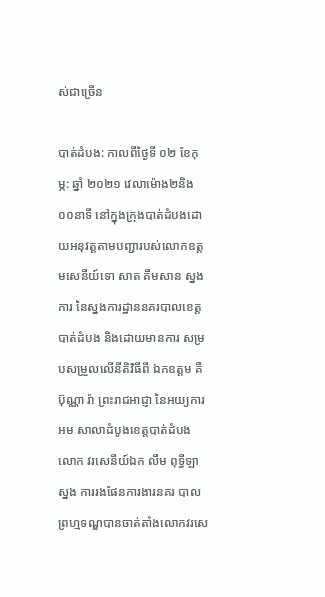ស់ជាច្រើន

បាត់ដំបង: កាលពីថ្ងៃទី ០២ ខែកុម្ភ: ឆ្នាំ ២០២១ វេលាម៉ោង២និង០០នាទី នៅក្នុងក្រុងបាត់ដំបងដោយអនុវត្តតាមបញ្ជារបស់លោកឧត្តមសេនីយ៍ទោ សាត គឹមសាន ស្នងការ នៃស្នងការដ្ឋាននគរបាលខេត្តបាត់ដំបង និងដោយមានការ សម្របសម្រួលលើនីតិវិធីពី ឯកឧត្តម គឺ ប៊ុណ្ណា រ៉ា ព្រះរាជអាជ្ញា នៃអយ្យការអម សាលាដំបូងខេត្តបាត់ដំបង លោក វរសេនីយ៍ឯក លឹម ពុទ្ធីឡា ស្នង ការរងផែនការងារនគរ បាលព្រហ្មទណ្ឌបានចាត់តាំងលោកវរសេ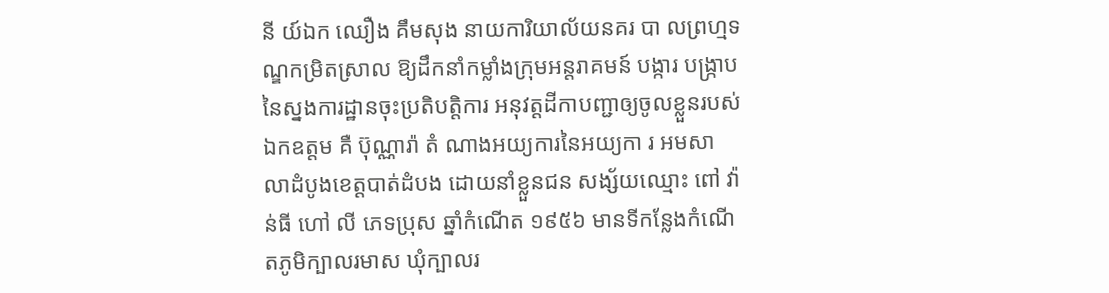នី យ៍ឯក ឈឿង គឹមសុង នាយការិយាល័យនគរ បា លព្រហ្មទណ្ឌកម្រិតស្រាល ឱ្យដឹកនាំកម្លាំងក្រុមអន្តរាគមន៍ បង្ការ បង្ក្រាប នៃស្នងការដ្ឋានចុះប្រតិបត្តិការ អនុវត្តដីកាបញ្ជាឲ្យចូលខ្លួនរបស់ឯកឧត្តម គឺ ប៊ុណ្ណារ៉ា តំ ណាងអយ្យការនៃអយ្យកា រ អមសា លាដំបូងខេត្តបាត់ដំបង ដោយនាំខ្លួនជន សង្ស័យឈ្មោះ ពៅ វ៉ាន់ធី ហៅ លី ភេទប្រុស ឆ្នាំកំណើត ១៩៥៦ មានទីកន្លែងកំណើតភូមិក្បាលរមាស ឃុំក្បាលរ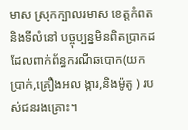មាស ស្រុកក្បាលរមាស ខេត្តកំពត និងទីលំនៅ បច្ចុប្បន្នមិនពិតប្រាកដ ដែលពាក់ព័ន្ធករណីឆបោក(យកប្រាក់,គ្រឿងអល ង្ការ,និងម៉ូតូ ) របស់ជនរងគ្រោះ។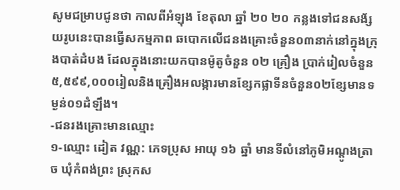សូមជម្រាបជូនថា កាលពីអំឡុង ខែតុលា ឆ្នាំ ២០ ២០ កន្លងទៅជនសង័្សយរូបនេះបានធ្វេីសកម្មភាព ឆបោកលេីជនងគ្រោះចំនួន០៣នាក់នៅក្នុងក្រុងបាត់ដំបង ដែលក្នុងនោះយកបានម៉ូតូចំនួន ០២ គ្រឿង ប្រាក់រៀលចំនួន ៥,៥៩៩,០០០រៀលនិងគ្រឿងអលង្ការមានខ្សែកផ្លាទីនចំនួន០២ខ្សែមានទម្ងន់០១ដំឡឹង។
-ជនរងគ្រោះមានឈ្មោះ
១-ឈ្មោះ ដៀត វណ្ណ: ភេទប្រុស អាយុ ១៦ ឆ្នាំ មានទីលំនៅភូមិអណ្ដូងត្រាច ឃុំកំពង់ព្រះ ស្រុកស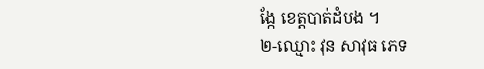ង្កែ ខេត្តបាត់ដំបង ។
២-ឈ្មោះ វុន សាវុធ ភេទ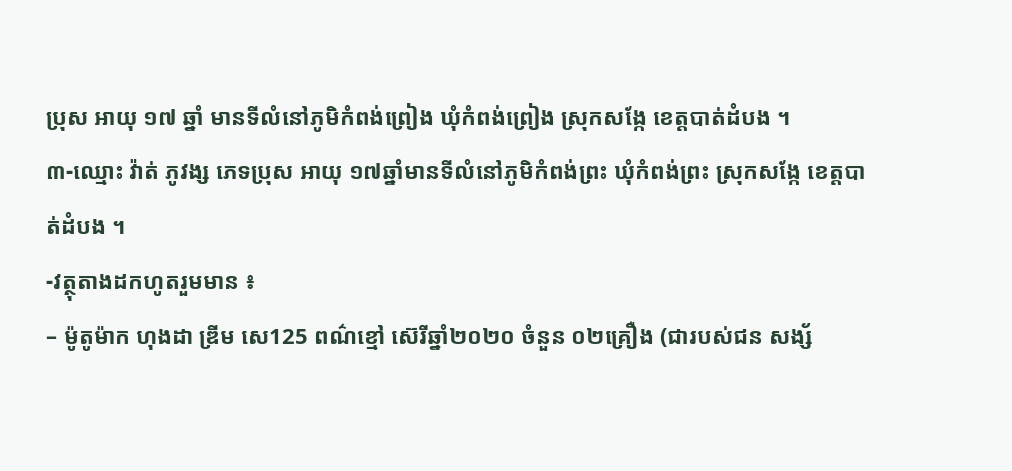ប្រុស អាយុ ១៧ ឆ្នាំ មានទីលំនៅភូមិកំពង់ព្រៀង ឃុំកំពង់ព្រៀង ស្រុកសង្កែ ខេត្តបាត់ដំបង ។
៣-ឈ្មោះ វ៉ាត់ ភូវង្ស ភេទប្រុស អាយុ ១៧ឆ្នាំមានទីលំនៅភូមិកំពង់ព្រះ ឃុំកំពង់ព្រះ ស្រុកសង្កែ ខេត្តបាត់ដំបង ។
-វត្ថុតាងដកហូតរួមមាន ៖
– ម៉ូតូម៉ាក ហុងដា ឌ្រីម សេ125 ពណ៌ខ្មៅ ស៊េរីឆ្នាំ២០២០ ចំនួន ០២គ្រឿង (ជារបស់ជន សង្ស័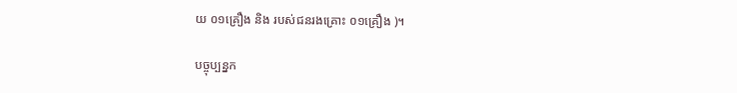យ ០១គ្រឿង និង របស់ជនរងគ្រោះ ០១គ្រឿង )។

បច្ចុប្បន្នក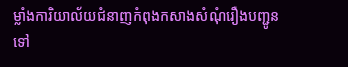ម្លាំងការិយាល័យជំនាញកំពុងកសាងសំណុំរឿងបញ្ជូនទៅ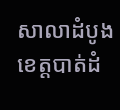សាលាដំបូងខេត្តបាត់ដំ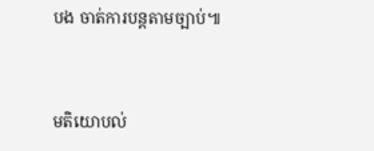បង ចាត់ការបន្តតាមច្បាប់៕



មតិយោបល់